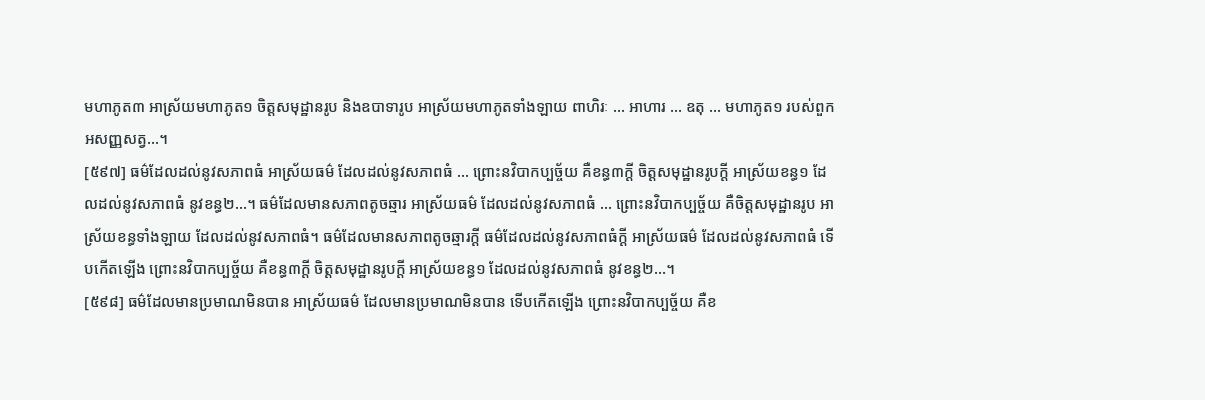មហាភូត៣ អាស្រ័យមហាភូត១ ចិត្តសមុដ្ឋានរូប និងឧបាទារូប អាស្រ័យមហាភូតទាំងឡាយ ពាហិរៈ … អាហារ … ឧតុ … មហាភូត១ របស់ពួកអសញ្ញសត្វ…។
[៥៩៧] ធម៌ដែលដល់នូវសភាពធំ អាស្រ័យធម៌ ដែលដល់នូវសភាពធំ … ព្រោះនវិបាកប្បច្ច័យ គឺខន្ធ៣ក្តី ចិត្តសមុដ្ឋានរូបក្តី អាស្រ័យខន្ធ១ ដែលដល់នូវសភាពធំ នូវខន្ធ២…។ ធម៌ដែលមានសភាពតូចឆ្មារ អាស្រ័យធម៌ ដែលដល់នូវសភាពធំ … ព្រោះនវិបាកប្បច្ច័យ គឺចិត្តសមុដ្ឋានរូប អាស្រ័យខន្ធទាំងឡាយ ដែលដល់នូវសភាពធំ។ ធម៌ដែលមានសភាពតូចឆ្មារក្តី ធម៌ដែលដល់នូវសភាពធំក្តី អាស្រ័យធម៌ ដែលដល់នូវសភាពធំ ទើបកើតឡើង ព្រោះនវិបាកប្បច្ច័យ គឺខន្ធ៣ក្តី ចិត្តសមុដ្ឋានរូបក្តី អាស្រ័យខន្ធ១ ដែលដល់នូវសភាពធំ នូវខន្ធ២…។
[៥៩៨] ធម៌ដែលមានប្រមាណមិនបាន អាស្រ័យធម៌ ដែលមានប្រមាណមិនបាន ទើបកើតឡើង ព្រោះនវិបាកប្បច្ច័យ គឺខ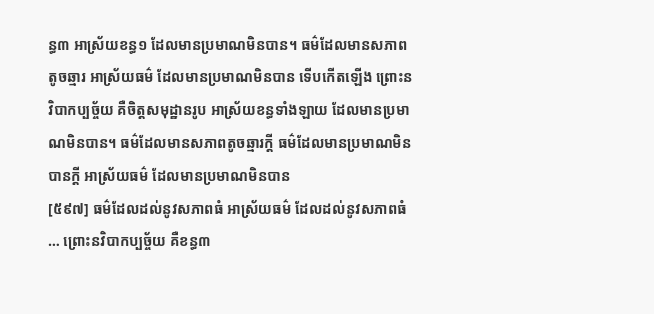ន្ធ៣ អាស្រ័យខន្ធ១ ដែលមានប្រមាណមិនបាន។ ធម៌ដែលមានសភាពតូចឆ្មារ អាស្រ័យធម៌ ដែលមានប្រមាណមិនបាន ទើបកើតឡើង ព្រោះនវិបាកប្បច្ច័យ គឺចិត្តសមុដ្ឋានរូប អាស្រ័យខន្ធទាំងឡាយ ដែលមានប្រមាណមិនបាន។ ធម៌ដែលមានសភាពតូចឆ្មារក្តី ធម៌ដែលមានប្រមាណមិនបានក្តី អាស្រ័យធម៌ ដែលមានប្រមាណមិនបាន
[៥៩៧] ធម៌ដែលដល់នូវសភាពធំ អាស្រ័យធម៌ ដែលដល់នូវសភាពធំ … ព្រោះនវិបាកប្បច្ច័យ គឺខន្ធ៣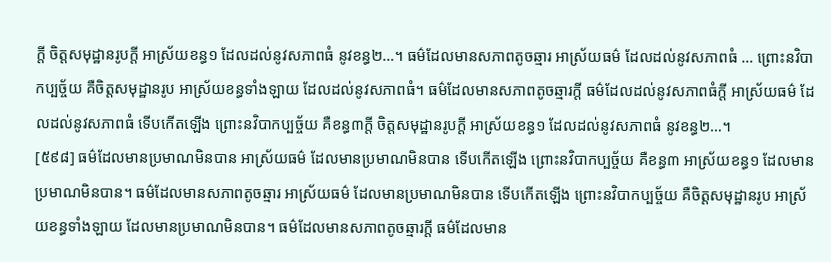ក្តី ចិត្តសមុដ្ឋានរូបក្តី អាស្រ័យខន្ធ១ ដែលដល់នូវសភាពធំ នូវខន្ធ២…។ ធម៌ដែលមានសភាពតូចឆ្មារ អាស្រ័យធម៌ ដែលដល់នូវសភាពធំ … ព្រោះនវិបាកប្បច្ច័យ គឺចិត្តសមុដ្ឋានរូប អាស្រ័យខន្ធទាំងឡាយ ដែលដល់នូវសភាពធំ។ ធម៌ដែលមានសភាពតូចឆ្មារក្តី ធម៌ដែលដល់នូវសភាពធំក្តី អាស្រ័យធម៌ ដែលដល់នូវសភាពធំ ទើបកើតឡើង ព្រោះនវិបាកប្បច្ច័យ គឺខន្ធ៣ក្តី ចិត្តសមុដ្ឋានរូបក្តី អាស្រ័យខន្ធ១ ដែលដល់នូវសភាពធំ នូវខន្ធ២…។
[៥៩៨] ធម៌ដែលមានប្រមាណមិនបាន អាស្រ័យធម៌ ដែលមានប្រមាណមិនបាន ទើបកើតឡើង ព្រោះនវិបាកប្បច្ច័យ គឺខន្ធ៣ អាស្រ័យខន្ធ១ ដែលមានប្រមាណមិនបាន។ ធម៌ដែលមានសភាពតូចឆ្មារ អាស្រ័យធម៌ ដែលមានប្រមាណមិនបាន ទើបកើតឡើង ព្រោះនវិបាកប្បច្ច័យ គឺចិត្តសមុដ្ឋានរូប អាស្រ័យខន្ធទាំងឡាយ ដែលមានប្រមាណមិនបាន។ ធម៌ដែលមានសភាពតូចឆ្មារក្តី ធម៌ដែលមាន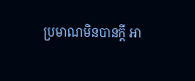ប្រមាណមិនបានក្តី អា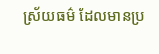ស្រ័យធម៌ ដែលមានប្រ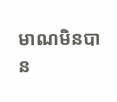មាណមិនបាន